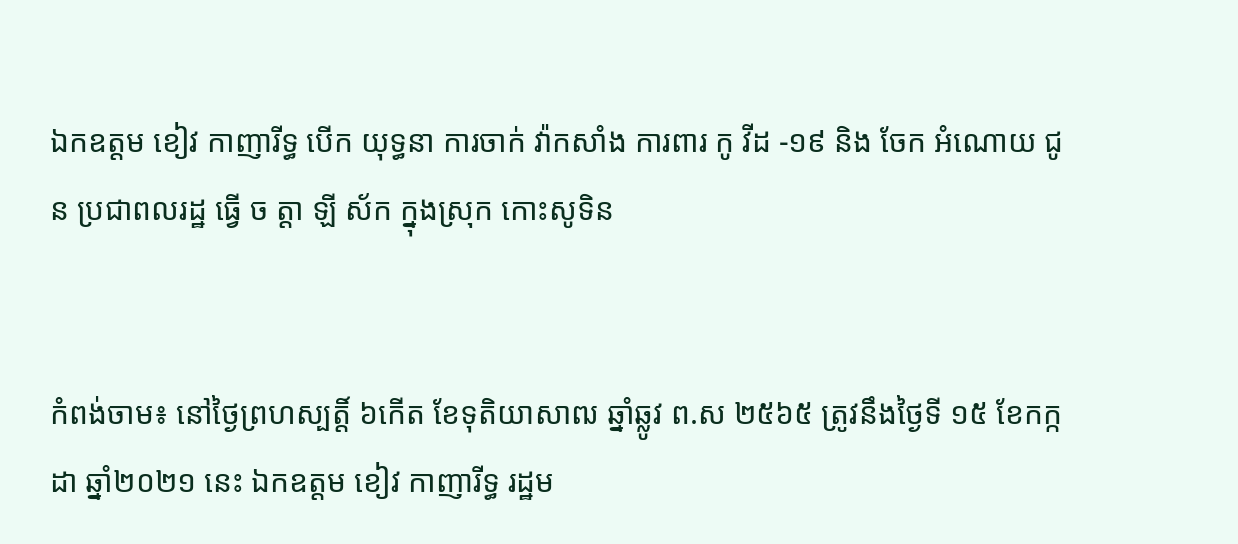ឯកឧត្តម ខៀវ កាញារីទ្ធ បើក យុទ្ធនា ការចាក់ វ៉ាកសាំង ការពារ កូ វីដ -១៩ និង ចែក អំណោយ ជូន ប្រជាពលរដ្ឋ ធ្វើ ច ត្តា ឡី ស័ក ក្នុងស្រុក កោះសូទិន


កំពង់ចាម៖ នៅថ្ងៃព្រហស្បត្តិ៍ ៦កើត ខែទុតិយាសាឍ ឆ្នាំឆ្លូវ ព.ស ២៥៦៥ ត្រូវនឹងថ្ងៃទី ១៥ ខែកក្កដា ឆ្នាំ២០២១ នេះ ឯកឧត្តម ខៀវ កាញារីទ្ធ រដ្ឋម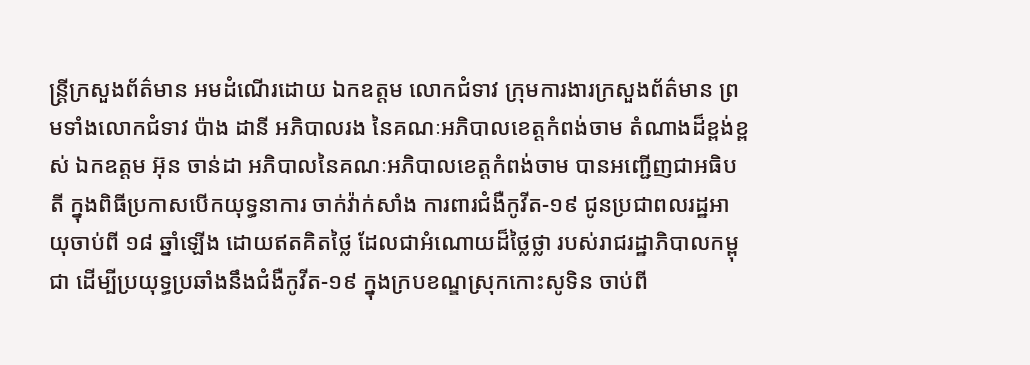ន្ត្រីក្រសួងព័ត៌មាន អមដំណើរដោយ ឯកឧត្តម លោកជំទាវ ក្រុមការងារក្រសួងព័ត៌មាន ព្រមទាំងលោកជំទាវ ប៉ាង ដានី អភិបាលរង នៃគណៈអភិបាលខេត្តកំពង់ចាម តំណាងដ៏ខ្ពង់ខ្ពស់ ឯកឧត្តម អ៊ុន ចាន់ដា អភិបាលនៃគណៈអភិបាលខេត្តកំពង់ចាម បានអញ្ជើញជាអធិបតី ក្នុងពិធីប្រកាសបើកយុទ្ធនាការ ចាក់វ៉ាក់សាំង ការពារជំងឺកូវីត-១៩ ជូនប្រជាពលរដ្ឋអាយុចាប់ពី ១៨ ឆ្នាំឡើង ដោយឥតគិតថ្លៃ ដែលជាអំណោយដ៏ថ្លៃថ្លា របស់រាជរដ្ឋាភិបាលកម្ពុជា ដើម្បីប្រយុទ្ធប្រឆាំងនឹងជំងឺកូវីត-១៩ ក្នុងក្របខណ្ឌស្រុកកោះសូទិន ចាប់ពី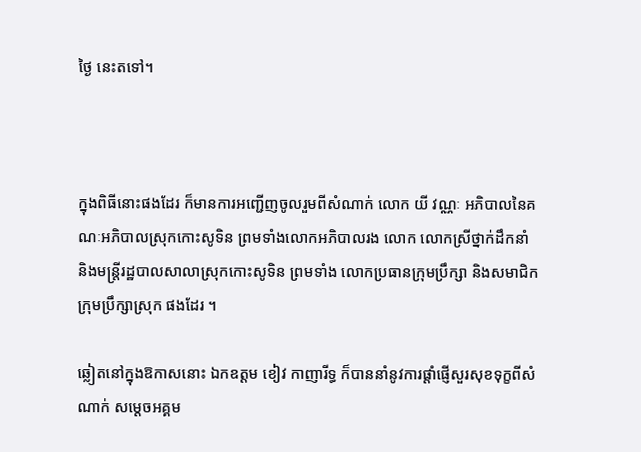ថ្ងៃ នេះតទៅ។



ក្នុងពិធីនោះផងដែរ ក៏មានការអញ្ជើញចូលរួមពីសំណាក់ លោក យី វណ្ណៈ អភិបាលនៃគណៈអភិបាលស្រុកកោះសូទិន ព្រមទាំងលោកអភិបាលរង លោក លោកស្រីថ្នាក់ដឹកនាំ និងមន្រ្តីរដ្ឋបាលសាលាស្រុកកោះសូទិន ព្រមទាំង លោកប្រធានក្រុមប្រឹក្សា និងសមាជិកក្រុមប្រឹក្សាស្រុក ផងដែរ ។

ឆ្លៀតនៅក្នុងឱកាសនោះ ឯកឧត្តម ខៀវ កាញារីទ្ធ ក៏បាននាំនូវការផ្តាំផ្ញើសួរសុខទុក្ខពីសំណាក់ សម្តេចអគ្គម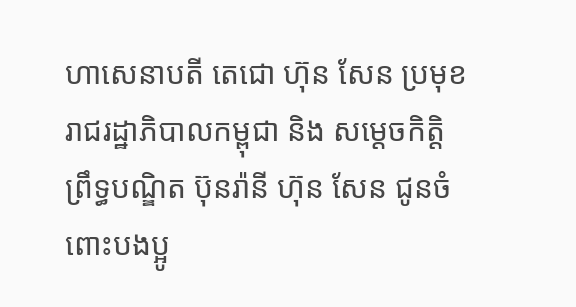ហាសេនាបតី តេជោ ហ៊ុន សែន ប្រមុខរាជរដ្ឋាភិបាលកម្ពុជា និង សម្តេចកិត្តិព្រឹទ្ធបណ្ឌិត ប៊ុនរ៉ានី ហ៊ុន សែន ជូនចំពោះបងប្អូ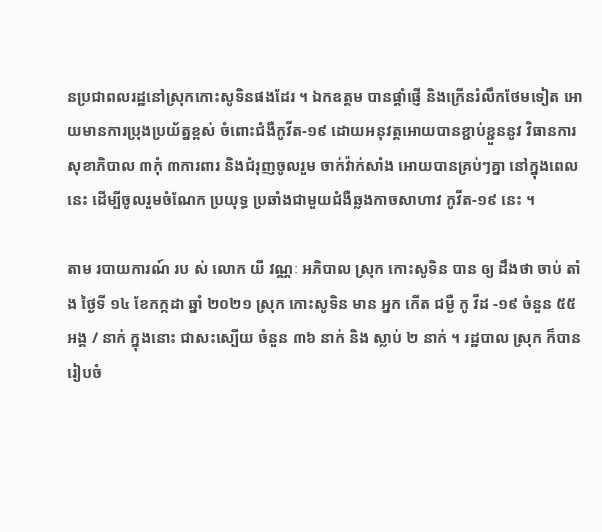នប្រជាពលរដ្ឋនៅស្រុកកោះសូទិនផងដែរ ។ ឯកឧត្តម បានផ្តាំផ្ញើ និងក្រើនរំលឹកថែមទៀត អោយមានការប្រុងប្រយ័ត្នខ្ពស់ ចំពោះជំងឺកូវីត-១៩ ដោយអនុវត្តអោយបានខ្ជាប់ខ្ជួននូវ វិធានការសុខាភិបាល ៣កុំ ៣ការពារ និងជំរុញចូលរួម ចាក់វ៉ាក់សាំង អោយបានគ្រប់ៗគ្នា នៅក្នុងពេលនេះ ដើម្បីចូលរួមចំណែក ប្រយុទ្ធ ប្រឆាំងជាមួយជំងឺឆ្លងកាចសាហាវ កូវីត-១៩ នេះ ។

តាម របាយការណ៍ រប ស់ លោក យី វណ្ណៈ អភិបាល ស្រុក កោះសូទិន បាន ឲ្យ ដឹងថា ចាប់ តាំង ថ្ងៃទី ១៤ ខែកក្កដា ឆ្នាំ ២០២១ ស្រុក កោះសូទិន មាន អ្នក កើត ជម្ងឺ កូ វីដ -១៩ ចំនួន ៥៥ អង្គ / នាក់ ក្នុងនោះ ជាសះស្បើយ ចំនួន ៣៦ នាក់ និង ស្លាប់ ២ នាក់ ។ រដ្ឋបាល ស្រុក ក៏បាន រៀបចំ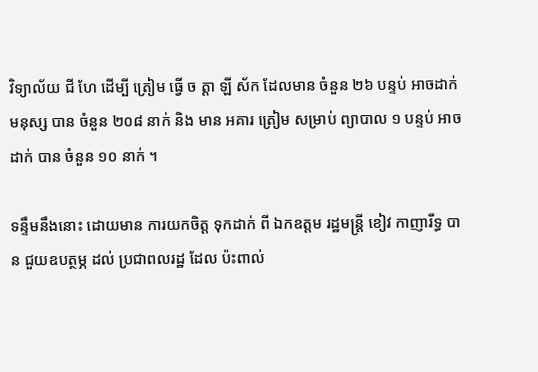វិទ្យាល័យ ជី ហែ ដើម្បី ត្រៀម ធ្វើ ច ត្តា ឡី ស័ក ដែលមាន ចំនួន ២៦ បន្ទប់ អាចដាក់ មនុស្ស បាន ចំនួន ២០៨ នាក់ និង មាន អគារ ត្រៀម សម្រាប់ ព្យាបាល ១ បន្ទប់ អាចដាក់ បាន ចំនួន ១០ នាក់ ។

ទន្ទឹមនឹងនោះ ដោយមាន ការយកចិត្ត ទុកដាក់ ពី ឯកឧត្តម រដ្ឋមន្ត្រី ខៀវ កាញារីទ្ធ បាន ជួយឧបត្ថម្ភ ដល់ ប្រជាពលរដ្ឋ ដែល ប៉ះពាល់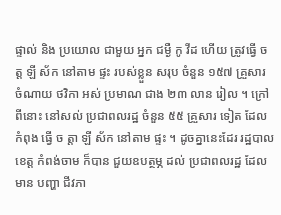ផ្ទាល់ និង ប្រយោល ជាមួយ អ្នក ជម្ងឺ កូ វីដ ហើយ ត្រូវធ្វើ ច ត្ត ឡី ស័ក នៅតាម ផ្ទះ របស់ខ្លួន សរុប ចំនួន ១៥៧ គ្រួសារ ចំណាយ ថវិកា អស់ ប្រមាណ ជាង ២៣ លាន រៀល ។ ក្រៅពីនោះ នៅសល់ ប្រជាពលរដ្ឋ ចំនួន ៥៥ គ្រួសារ ទៀត ដែល កំពុង ធ្វើ ច ត្តា ឡី ស័ក នៅតាម ផ្ទះ ។ ដូចគ្នានេះដែរ រដ្ឋបាលខេត្ត កំពង់ចាម ក៏បាន ជួយឧបត្ថម្ភ ដល់ ប្រជាពលរដ្ឋ ដែលមាន បញ្ហា ជីវភា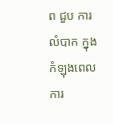ព ជួប ការលំបាក ក្នុងកំឡុងពេល ការ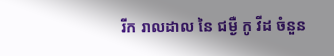រីក រាលដាល នៃ ជម្ងឺ កូ វីដ ចំនួន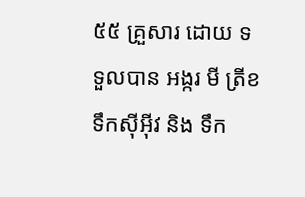៥៥ គ្រួសារ ដោយ ទទួលបាន អង្ករ មី ត្រីខ ទឹកស៊ីអ៊ីវ និង ទឹក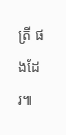ត្រី ផងដែរ៕